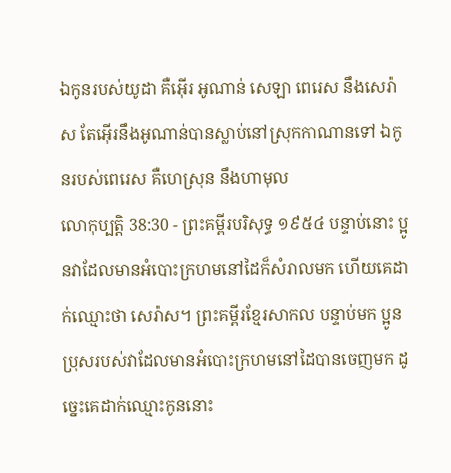ឯកូនរបស់យូដា គឺអ៊ើរ អូណាន់ សេឡា ពេរេស នឹងសេរ៉ាស តែអ៊ើរនឹងអូណាន់បានស្លាប់នៅស្រុកកាណានទៅ ឯកូនរបស់ពេរេស គឺហេស្រុន នឹងហាមុល
លោកុប្បត្តិ 38:30 - ព្រះគម្ពីរបរិសុទ្ធ ១៩៥៤ បន្ទាប់នោះ ប្អូនវាដែលមានអំបោះក្រហមនៅដៃក៏សំរាលមក ហើយគេដាក់ឈ្មោះថា សេរ៉ាស។ ព្រះគម្ពីរខ្មែរសាកល បន្ទាប់មក ប្អូនប្រុសរបស់វាដែលមានអំបោះក្រហមនៅដៃបានចេញមក ដូច្នេះគេដាក់ឈ្មោះកូននោះ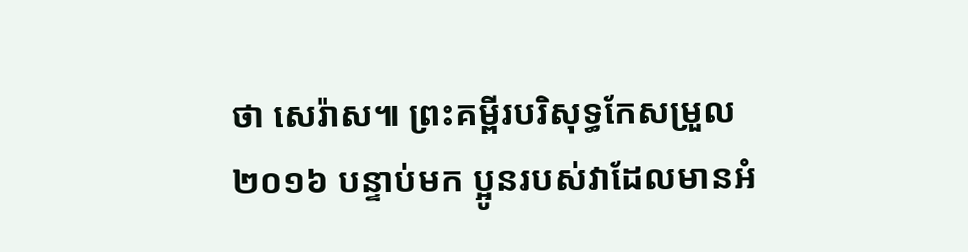ថា សេរ៉ាស៕ ព្រះគម្ពីរបរិសុទ្ធកែសម្រួល ២០១៦ បន្ទាប់មក ប្អូនរបស់វាដែលមានអំ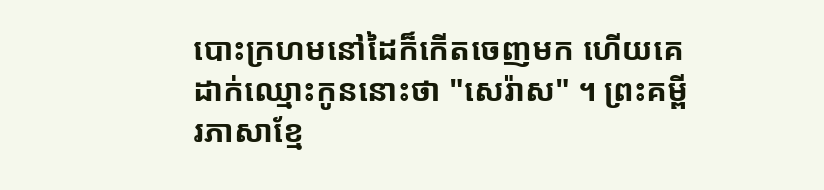បោះក្រហមនៅដៃក៏កើតចេញមក ហើយគេដាក់ឈ្មោះកូននោះថា "សេរ៉ាស" ។ ព្រះគម្ពីរភាសាខ្មែ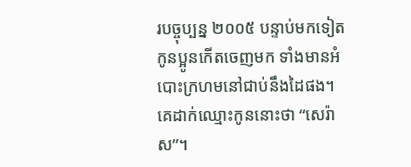របច្ចុប្បន្ន ២០០៥ បន្ទាប់មកទៀត កូនប្អូនកើតចេញមក ទាំងមានអំបោះក្រហមនៅជាប់នឹងដៃផង។ គេដាក់ឈ្មោះកូននោះថា “សេរ៉ាស”។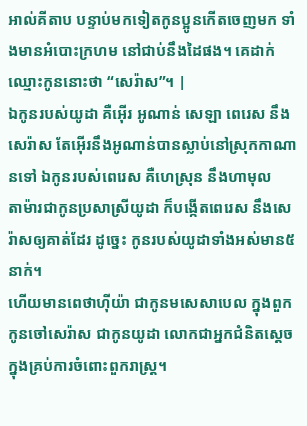អាល់គីតាប បន្ទាប់មកទៀតកូនប្អូនកើតចេញមក ទាំងមានអំបោះក្រហម នៅជាប់នឹងដៃផង។ គេដាក់ឈ្មោះកូននោះថា “សេរ៉ាស”។ |
ឯកូនរបស់យូដា គឺអ៊ើរ អូណាន់ សេឡា ពេរេស នឹងសេរ៉ាស តែអ៊ើរនឹងអូណាន់បានស្លាប់នៅស្រុកកាណានទៅ ឯកូនរបស់ពេរេស គឺហេស្រុន នឹងហាមុល
តាម៉ារជាកូនប្រសាស្រីយូដា ក៏បង្កើតពេរេស នឹងសេរ៉ាសឲ្យគាត់ដែរ ដូច្នេះ កូនរបស់យូដាទាំងអស់មាន៥នាក់។
ហើយមានពេថាហ៊ីយ៉ា ជាកូនមសេសាបេល ក្នុងពួកកូនចៅសេរ៉ាស ជាកូនយូដា លោកជាអ្នកជំនិតស្តេច ក្នុងគ្រប់ការចំពោះពួករាស្ត្រ។